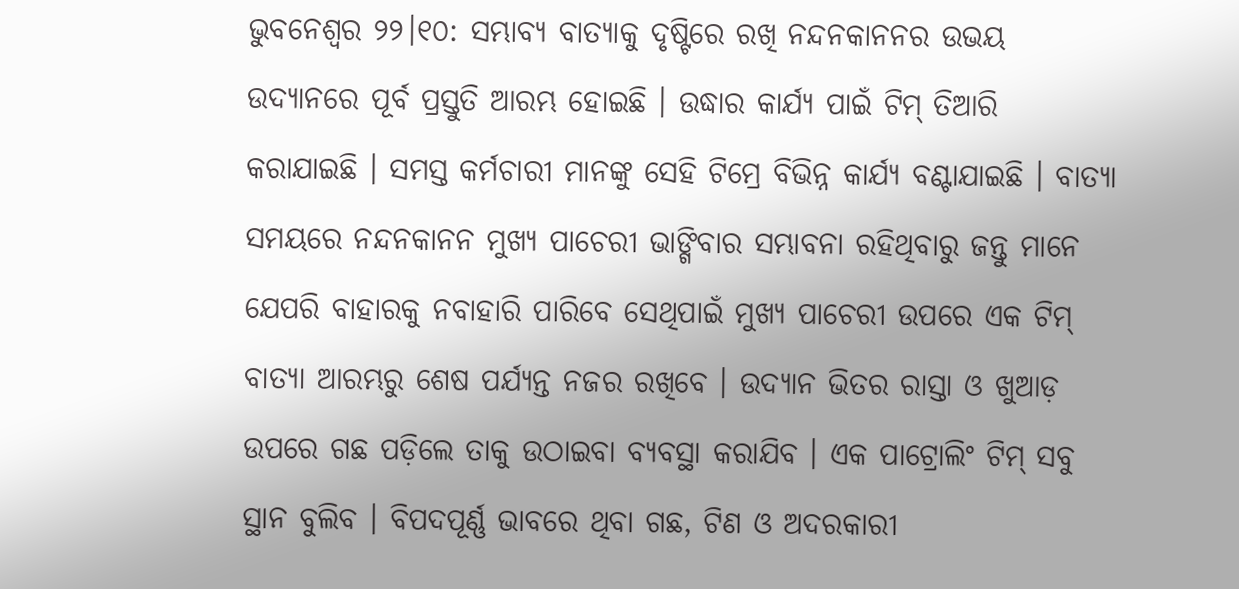ଭୁବନେଶ୍ବର ୨୨।୧୦: ସମ୍ଭାବ୍ୟ ବାତ୍ୟାକୁ ଦୃଷ୍ଟିରେ ରଖି ନନ୍ଦନକାନନର ଉଭୟ ଉଦ୍ୟାନରେ ପୂର୍ବ ପ୍ରସ୍ତୁତି ଆରମ୍ଭ ହୋଇଛି । ଉଦ୍ଧାର କାର୍ଯ୍ୟ ପାଇଁ ଟିମ୍ ତିଆରି କରାଯାଇଛି । ସମସ୍ତ କର୍ମଚାରୀ ମାନଙ୍କୁ ସେହି ଟିମ୍ରେ ବିଭିନ୍ନ କାର୍ଯ୍ୟ ବଣ୍ଟାଯାଇଛି । ବାତ୍ୟା ସମୟରେ ନନ୍ଦନକାନନ ମୁଖ୍ୟ ପାଚେରୀ ଭାଙ୍ଗିବାର ସମ୍ଭାବନା ରହିଥିବାରୁ ଜନ୍ତୁ ମାନେ ଯେପରି ବାହାରକୁ ନବାହାରି ପାରିବେ ସେଥିପାଇଁ ମୁଖ୍ୟ ପାଚେରୀ ଉପରେ ଏକ ଟିମ୍ ବାତ୍ୟା ଆରମ୍ଭରୁ ଶେଷ ପର୍ଯ୍ୟନ୍ତ ନଜର ରଖିବେ । ଉଦ୍ୟାନ ଭିତର ରାସ୍ତା ଓ ଖୁଆଡ଼ ଉପରେ ଗଛ ପଡ଼ିଲେ ତାକୁ ଉଠାଇବା ବ୍ୟବସ୍ଥା କରାଯିବ । ଏକ ପାଟ୍ରୋଲିଂ ଟିମ୍ ସବୁ ସ୍ଥାନ ବୁଲିବ । ବିପଦପୂର୍ଣ୍ଣ ଭାବରେ ଥିବା ଗଛ, ଟିଣ ଓ ଅଦରକାରୀ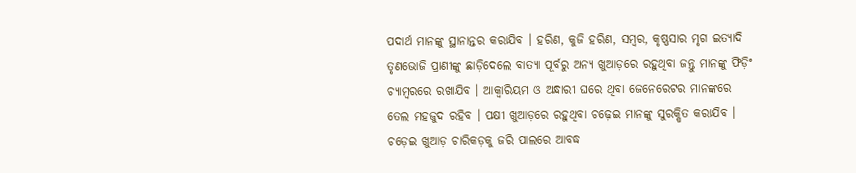ପଦାର୍ଥ ମାନଙ୍କୁ ସ୍ଥାନାନ୍ତର କରାଯିବ । ହରିଣ, କୁଜି ହରିଣ, ସମ୍ବର, କୃଷ୍ଣସାର ମୃଗ ଇତ୍ୟାଦି ତୃଣଭୋଜି ପ୍ରାଣୀଙ୍କୁ ଛାଡ଼ିଦେଲେ ବାତ୍ୟା ପୂର୍ବରୁ ଅନ୍ୟ ଖୁଆଡ଼ରେ ରହୁଥିବା ଜନ୍ତୁ ମାନଙ୍କୁ ଫିଡ଼ିଂ ଚ୍ୟାମ୍ବରରେ ରଖାଯିବ । ଆକ୍ବାରିୟମ ଓ ଅନ୍ଧାରୀ ଘରେ ଥିବା ଜେନେରେଟର ମାନଙ୍କରେ ତେଲ ମହଜୁଦ ରହିବ । ପକ୍ଷୀ ଖୁଆଡ଼ରେ ରହୁଥିବା ଚଢ଼େଇ ମାନଙ୍କୁ ସୁରକ୍ଷିତ କରାଯିବ । ଚଡ଼େଇ ଖୁଆଡ଼ ଚାରିକଡ଼କୁ ଜରି ପାଲରେ ଆବଦ୍ଧ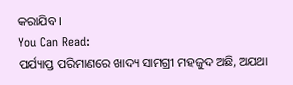କରାଯିବ ।
You Can Read:
ପର୍ଯ୍ୟାପ୍ତ ପରିମାଣରେ ଖାଦ୍ୟ ସାମଗ୍ରୀ ମହଜୁଦ ଅଛି, ଅଯଥା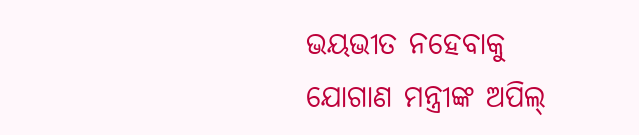ଭୟଭୀତ ନହେବାକୁ ଯୋଗାଣ ମନ୍ତ୍ରୀଙ୍କ ଅପିଲ୍